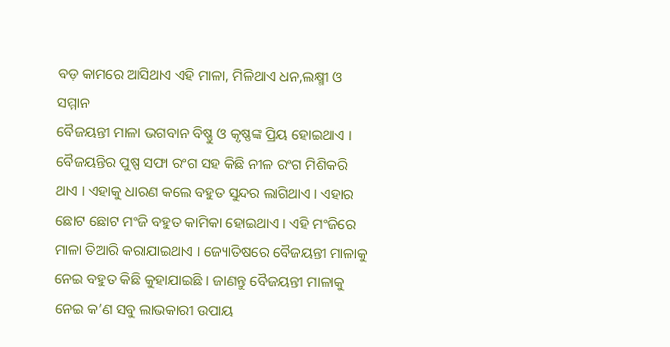ବଡ଼ କାମରେ ଆସିଥାଏ ଏହି ମାଳା, ମିଳିଥାଏ ଧନ,ଲକ୍ଷ୍ମୀ ଓ ସମ୍ମାନ
ବୈଜୟନ୍ତୀ ମାଳା ଭଗବାନ ବିଷ୍ଣୁ ଓ କୃଷ୍ଣଙ୍କ ପ୍ରିୟ ହୋଇଥାଏ । ବୈଜୟନ୍ତିର ପୁଷ୍ପ ସଫା ରଂଗ ସହ କିଛି ନୀଳ ରଂଗ ମିଶିକରି ଥାଏ । ଏହାକୁ ଧାରଣ କଲେ ବହୁତ ସୁନ୍ଦର ଲାଗିଥାଏ । ଏହାର ଛୋଟ ଛୋଟ ମଂଜି ବହୁତ କାମିକା ହୋଇଥାଏ । ଏହି ମଂଜିରେ ମାଳା ତିଆରି କରାଯାଇଥାଏ । ଜ୍ୟୋତିଷରେ ବୈଜୟନ୍ତୀ ମାଳାକୁ ନେଇ ବହୁତ କିଛି କୁହାଯାଇଛି । ଜାଣନ୍ତୁ ବୈଜୟନ୍ତୀ ମାଳାକୁ ନେଇ କ’ଣ ସବୁ ଲାଭକାରୀ ଉପାୟ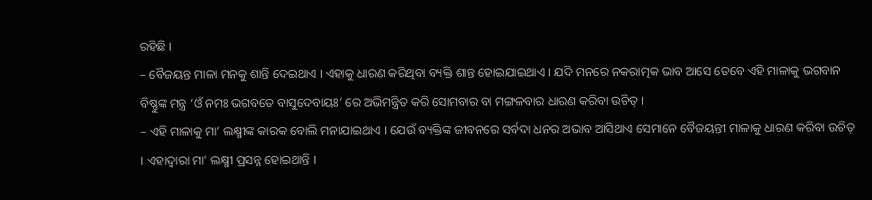ରହିଛି ।
– ବୈଜୟନ୍ତ ମାଳା ମନକୁ ଶାନ୍ତି ଦେଇଥାଏ । ଏହାକୁ ଧାରଣ କରିଥିବା ବ୍ୟକ୍ତି ଶାନ୍ତ ହୋଇଯାଇଥାଏ । ଯଦି ମନରେ ନକରାତ୍ମକ ଭାବ ଆସେ ତେବେ ଏହି ମାଳାକୁ ଭଗବାନ ବିଷ୍ଣୁଙ୍କ ମନ୍ତ୍ର ‘ଓଁ ନମଃ ଭଗବତେ ବାସୁଦେବାୟଃ’ ରେ ଅଭିମନ୍ତ୍ରିତ କରି ସୋମବାର ବା ମଙ୍ଗଳବାର ଧାରଣ କରିବା ଉଚିତ୍ ।
– ଏହି ମାଳାକୁ ମା’ ଲକ୍ଷ୍ମୀଙ୍କ କାରକ ବୋଲି ମନାଯାଇଥାଏ । ଯେଉଁ ବ୍ୟକ୍ତିଙ୍କ ଜୀବନରେ ସର୍ବଦା ଧନର ଅଭାବ ଆସିଥାଏ ସେମାନେ ବୈଜୟନ୍ତୀ ମାଳାକୁ ଧାରଣ କରିବା ଉଚିତ୍ । ଏହାଦ୍ୱାରା ମା’ ଲକ୍ଷ୍ମୀ ପ୍ରସନ୍ନ ହୋଇଥାନ୍ତି ।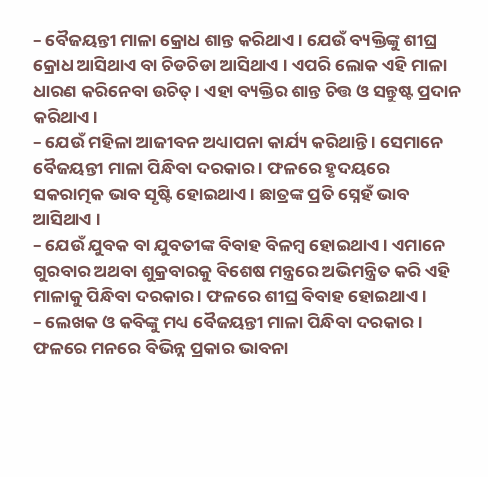– ବୈଜୟନ୍ତୀ ମାଳା କ୍ରୋଧ ଶାନ୍ତ କରିଥାଏ । ଯେଉଁ ବ୍ୟକ୍ତିଙ୍କୁ ଶୀଘ୍ର କ୍ରୋଧ ଆସିଥାଏ ବା ଚିଡଚିଡା ଆସିଥାଏ । ଏପରି ଲୋକ ଏହି ମାଳା ଧାରଣ କରିନେବା ଉଚିତ୍ । ଏହା ବ୍ୟକ୍ତିର ଶାନ୍ତ ଚିତ୍ତ ଓ ସନ୍ତୁଷ୍ଟ ପ୍ରଦାନ କରିଥାଏ ।
– ଯେଉଁ ମହିଳା ଆଜୀବନ ଅଧ୍ୟାପନା କାର୍ଯ୍ୟ କରିଥାନ୍ତି । ସେମାନେ ବୈଜୟନ୍ତୀ ମାଳା ପିନ୍ଧିବା ଦରକାର । ଫଳରେ ହୃଦୟରେ ସକରାତ୍ମକ ଭାବ ସୃଷ୍ଟି ହୋଇଥାଏ । ଛାତ୍ରଙ୍କ ପ୍ରତି ସ୍ନେହଁ ଭାବ ଆସିଥାଏ ।
– ଯେଉଁ ଯୁବକ ବା ଯୁବତୀଙ୍କ ବିବାହ ବିଳମ୍ବ ହୋଇଥାଏ । ଏମାନେ ଗୁରବାର ଅଥବା ଶୁକ୍ରବାରକୁ ବିଶେଷ ମନ୍ତ୍ରରେ ଅଭିମନ୍ତ୍ରିତ କରି ଏହି ମାଳାକୁ ପିନ୍ଧିବା ଦରକାର । ଫଳରେ ଶୀଘ୍ର ବିବାହ ହୋଇଥାଏ ।
– ଲେଖକ ଓ କବିଙ୍କୁ ମଧ୍ୟ ବୈଜୟନ୍ତୀ ମାଳା ପିନ୍ଧିବା ଦରକାର । ଫଳରେ ମନରେ ବିଭିନ୍ନ ପ୍ରକାର ଭାବନା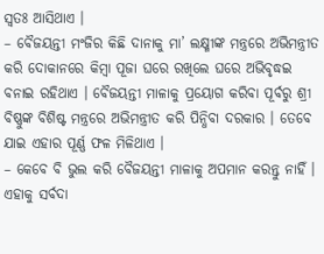ସ୍ୱତଃ ଆସିଥାଏ ।
– ବୈଜୟନ୍ତୀ ମଂଜିର କିଛି ଦାନାକୁ ମା’ ଲକ୍ଷ୍ମୀଙ୍କ ମନ୍ତ୍ରରେ ଅଭିମନ୍ତ୍ରୀତ କରି ଦୋକାନରେ କିମ୍ବା ପୂଜା ଘରେ ରଖିଲେ ଘରେ ଅଭିବୃଦ୍ଧଇ ବନାଇ ରହିଥାଏ । ବୈଜୟନ୍ତୀ ମାଳାକୁ ପ୍ରୟୋଗ କରିବା ପୂର୍ବରୁ ଶ୍ରୀ ବିଷ୍ଣୁଙ୍କ ବିଶିଷ୍ଟ ମନ୍ତ୍ରରେ ଅଭିମନ୍ତ୍ରୀତ କରି ପିନ୍ଧିବା ଦରକାର । ତେବେ ଯାଇ ଏହାର ପୂର୍ଣ୍ଣ ଫଳ ମିଳିଥାଏ ।
– କେବେ ବି ଭୁଲ କରି ବୈଜୟନ୍ତୀ ମାଳାକୁ ଅପମାନ କରନ୍ତୁ ନାହିଁ । ଏହାକୁ ସର୍ବଦା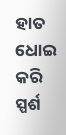ହାତ ଧୋଇ କରି ସ୍ପର୍ଶ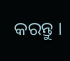କରନ୍ତୁ ।